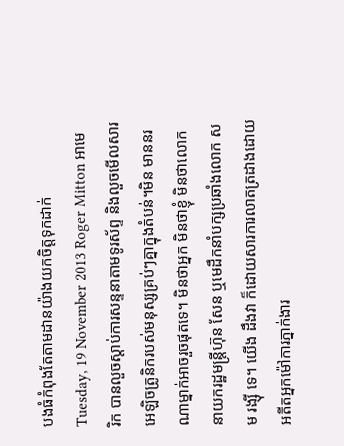បងធំកំពុងតែតាមដានយ៉ាងយកចិត្តទុកដាក់
Tuesday, 19 November 2013 Roger Mitton អាមេរិក បានលួចស្តាប់ការសន្ទនាតាមទូរស័ព្ទ និងលួចមើលសារអេឡិចត្រូនិករបស់មនុស្សគ្រប់ៗគ្នាក្នុងតំបន់។មិន មាននរណាម្នាក់អាចរួចផុតទេ។ មិនថាអ្នក មិនថាខ្ញុំ មិនថាលោកនាយករដ្ឋមន្រ្តីហ៊ុន សែន ឬមេដឹកនាំបក្សប្រឆាំងលោក សម រង្ស៊ី ទេ។ យើង ដឹងវា ក៏ដោយសារការលាតត្រដាងដោយអតីតអ្នកម៉ៅការភ្នាក់ងារ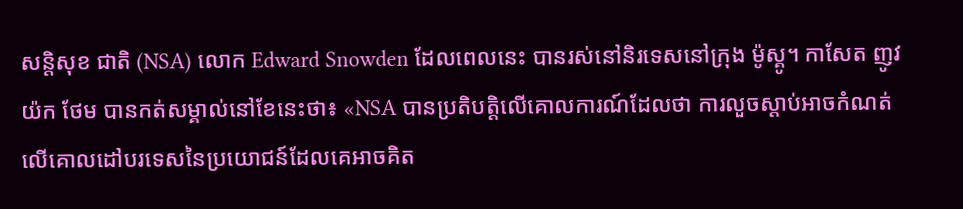សន្តិសុខ ជាតិ (NSA) លោក Edward Snowden ដែលពេលនេះ បានរស់នៅនិរទេសនៅក្រុង ម៉ូស្គូ។ កាសែត ញូវយ៉ក ថែម បានកត់សម្គាល់នៅខែនេះថា៖ «NSA បានប្រតិបត្តិលើគោលការណ៍ដែលថា ការលួចស្តាប់អាចកំណត់លើគោលដៅបរទេសនៃប្រយោជន៍ដែលគេអាចគិត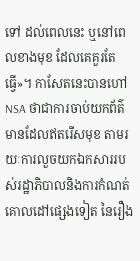ទៅ ដល់ពេលនេះ ឬនៅពេលខាងមុខ ដែលគេគួរតែធ្វើ»។ កាសែតនេះបានហៅ NSA ថាជាការចាប់យកព័ត៌មានដែលឥតរើសមុខ តាមរយៈការលួចយកឯកសាររបស់រដ្ឋាភិបាលនិងការកំណត់គោលដៅផ្សេងទៀត នៃរឿង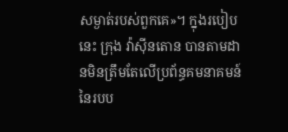សម្ងាត់របស់ពួកគេ»។ ក្នុងរបៀបនេះ ក្រុង វ៉ាស៊ីនតោន បានតាមដានមិនត្រឹមតែលើប្រព័ន្ធគមនាគមន៍នៃរបប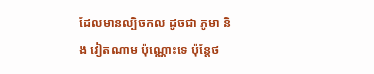ដែលមានល្បិចកល ដូចជា ភូមា និង វៀតណាម ប៉ុណ្ណោះទេ ប៉ុន្តែថ